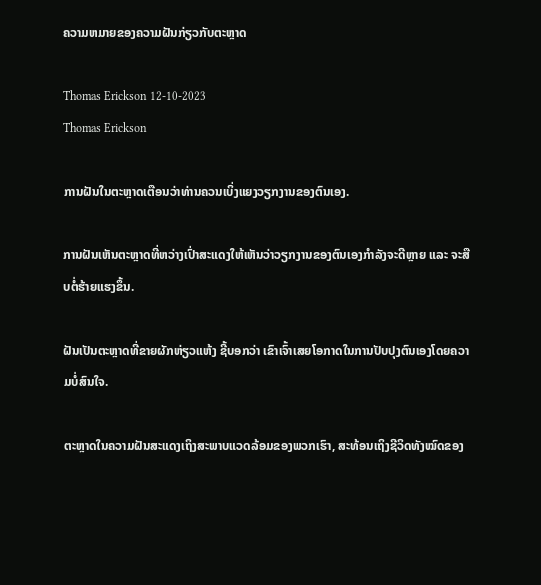ຄວາມຫມາຍຂອງຄວາມຝັນກ່ຽວກັບຕະຫຼາດ

Thomas Erickson 12-10-2023
Thomas Erickson

ການຝັນໃນຕະຫຼາດເຕືອນວ່າທ່ານຄວນເບິ່ງແຍງວຽກງານຂອງຕົນເອງ.

ການຝັນເຫັນຕະຫຼາດທີ່ຫວ່າງເປົ່າສະແດງໃຫ້ເຫັນວ່າວຽກງານຂອງຕົນເອງກຳລັງຈະດີຫຼາຍ ແລະ ຈະສືບຕໍ່ຮ້າຍແຮງຂຶ້ນ.

ຝັນເປັນຕະຫຼາດທີ່ຂາຍຜັກຫ່ຽວແຫ້ງ ຊີ້ບອກວ່າ ເຂົາເຈົ້າເສຍໂອກາດໃນການປັບປຸງຕົນເອງໂດຍຄວາມບໍ່ສົນໃຈ.

ຕະຫຼາດໃນຄວາມຝັນສະແດງເຖິງສະພາບແວດລ້ອມຂອງພວກເຮົາ, ສະທ້ອນເຖິງຊີວິດທັງໝົດຂອງ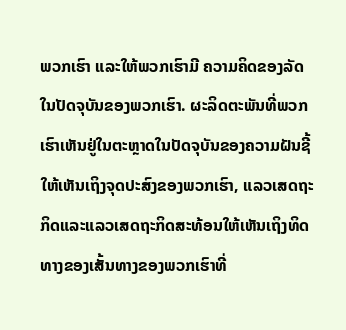ພວກເຮົາ ແລະໃຫ້ພວກເຮົາມີ ຄວາມຄິດຂອງລັດໃນປັດຈຸບັນຂອງພວກເຮົາ. ຜະລິດຕະພັນທີ່ພວກເຮົາເຫັນຢູ່ໃນຕະຫຼາດໃນປັດຈຸບັນຂອງຄວາມຝັນຊີ້ໃຫ້ເຫັນເຖິງຈຸດປະສົງຂອງພວກເຮົາ, ແລວເສດຖະກິດແລະແລວເສດຖະກິດສະທ້ອນໃຫ້ເຫັນເຖິງທິດທາງຂອງເສັ້ນທາງຂອງພວກເຮົາທີ່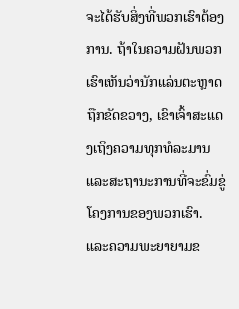ຈະໄດ້ຮັບສິ່ງທີ່ພວກເຮົາຕ້ອງການ. ຖ້າໃນຄວາມຝັນພວກເຮົາເຫັນວ່ານັກແລ່ນຕະຫຼາດຖືກຂັດຂວາງ, ເຂົາເຈົ້າສະແດງເຖິງຄວາມທຸກທໍລະມານ ແລະສະຖານະການທີ່ຈະຂົ່ມຂູ່ໂຄງການຂອງພວກເຮົາ. ແລະຄວາມພະຍາຍາມຂ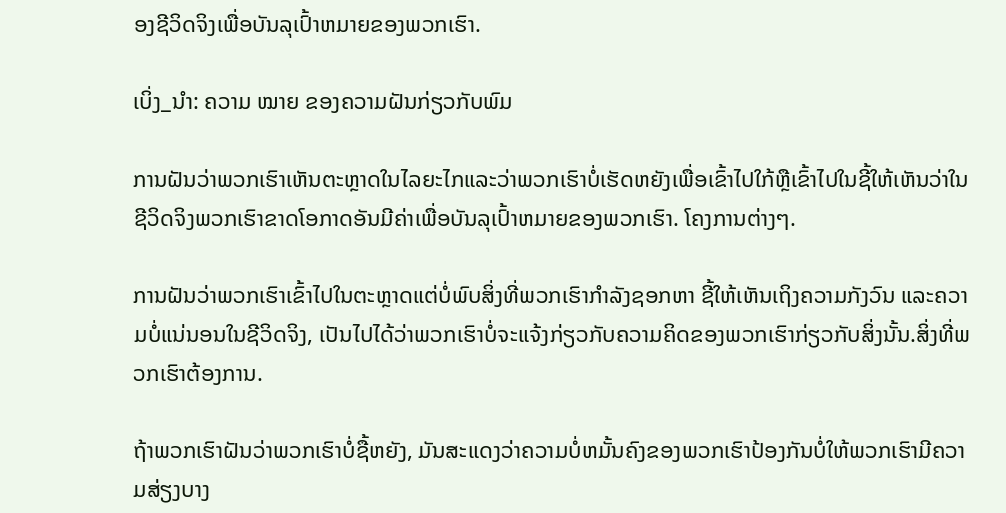ອງຊີວິດຈິງເພື່ອບັນລຸເປົ້າຫມາຍຂອງພວກເຮົາ.

ເບິ່ງ_ນຳ: ຄວາມ ໝາຍ ຂອງຄວາມຝັນກ່ຽວກັບພົມ

ການຝັນວ່າພວກເຮົາເຫັນຕະຫຼາດໃນໄລຍະໄກແລະວ່າພວກເຮົາບໍ່ເຮັດຫຍັງເພື່ອເຂົ້າໄປໃກ້ຫຼືເຂົ້າໄປໃນຊີ້ໃຫ້ເຫັນວ່າໃນຊີວິດຈິງພວກເຮົາຂາດໂອກາດອັນມີຄ່າເພື່ອບັນລຸເປົ້າຫມາຍຂອງພວກເຮົາ. ໂຄງການຕ່າງໆ.

ການຝັນວ່າພວກເຮົາເຂົ້າໄປໃນຕະຫຼາດແຕ່ບໍ່ພົບສິ່ງທີ່ພວກເຮົາກໍາລັງຊອກຫາ ຊີ້ໃຫ້ເຫັນເຖິງຄວາມກັງວົນ ແລະຄວາມບໍ່ແນ່ນອນໃນຊີວິດຈິງ, ເປັນໄປໄດ້ວ່າພວກເຮົາບໍ່ຈະແຈ້ງກ່ຽວກັບຄວາມຄິດຂອງພວກເຮົາກ່ຽວກັບສິ່ງນັ້ນ.ສິ່ງທີ່ພວກເຮົາຕ້ອງການ.

ຖ້າພວກເຮົາຝັນວ່າພວກເຮົາບໍ່ຊື້ຫຍັງ, ມັນສະແດງວ່າຄວາມບໍ່ຫມັ້ນຄົງຂອງພວກເຮົາປ້ອງກັນບໍ່ໃຫ້ພວກເຮົາມີຄວາມສ່ຽງບາງ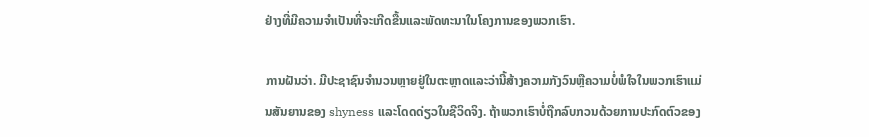ຢ່າງທີ່ມີຄວາມຈໍາເປັນທີ່ຈະເກີດຂື້ນແລະພັດທະນາໃນໂຄງການຂອງພວກເຮົາ.

ການຝັນວ່າ. ມີປະຊາຊົນຈໍານວນຫຼາຍຢູ່ໃນຕະຫຼາດແລະວ່ານີ້ສ້າງຄວາມກັງວົນຫຼືຄວາມບໍ່ພໍໃຈໃນພວກເຮົາແມ່ນສັນຍານຂອງ shyness ແລະໂດດດ່ຽວໃນຊີວິດຈິງ. ຖ້າພວກເຮົາບໍ່ຖືກລົບກວນດ້ວຍການປະກົດຕົວຂອງ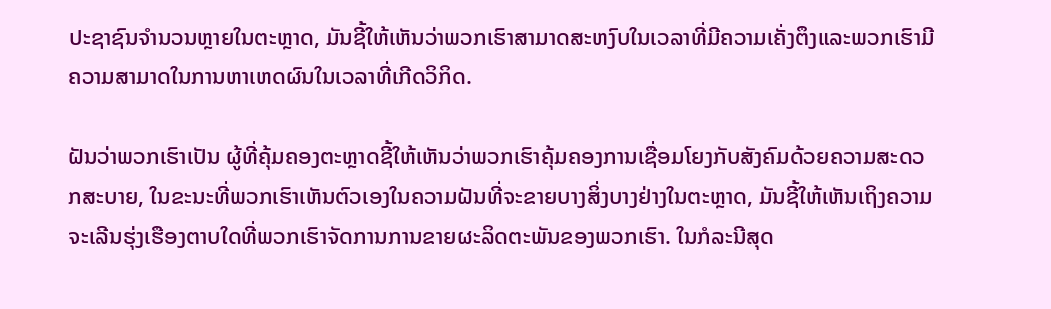ປະຊາຊົນຈໍານວນຫຼາຍໃນຕະຫຼາດ, ມັນຊີ້ໃຫ້ເຫັນວ່າພວກເຮົາສາມາດສະຫງົບໃນເວລາທີ່ມີຄວາມເຄັ່ງຕຶງແລະພວກເຮົາມີຄວາມສາມາດໃນການຫາເຫດຜົນໃນເວລາທີ່ເກີດວິກິດ.

ຝັນວ່າພວກເຮົາເປັນ ຜູ້ທີ່ຄຸ້ມຄອງຕະຫຼາດຊີ້ໃຫ້ເຫັນວ່າພວກເຮົາຄຸ້ມຄອງການເຊື່ອມໂຍງກັບສັງຄົມດ້ວຍຄວາມສະດວກສະບາຍ, ໃນຂະນະທີ່ພວກເຮົາເຫັນຕົວເອງໃນຄວາມຝັນທີ່ຈະຂາຍບາງສິ່ງບາງຢ່າງໃນຕະຫຼາດ, ມັນຊີ້ໃຫ້ເຫັນເຖິງຄວາມຈະເລີນຮຸ່ງເຮືອງຕາບໃດທີ່ພວກເຮົາຈັດການການຂາຍຜະລິດຕະພັນຂອງພວກເຮົາ. ໃນກໍລະນີສຸດ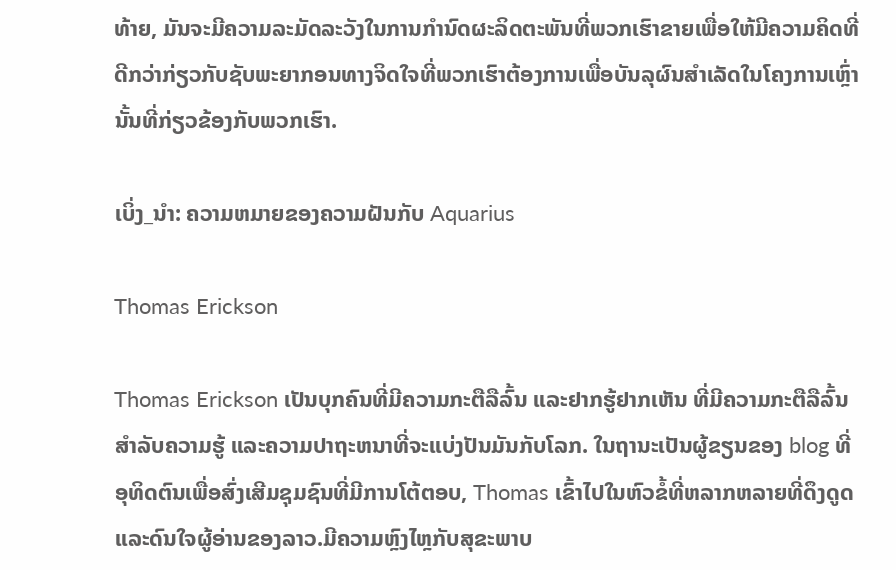ທ້າຍ, ມັນຈະມີຄວາມລະມັດລະວັງໃນການກໍານົດຜະລິດຕະພັນທີ່ພວກເຮົາຂາຍເພື່ອໃຫ້ມີຄວາມຄິດທີ່ດີກວ່າກ່ຽວກັບຊັບພະຍາກອນທາງຈິດໃຈທີ່ພວກເຮົາຕ້ອງການເພື່ອບັນລຸຜົນສໍາເລັດໃນໂຄງການເຫຼົ່ານັ້ນທີ່ກ່ຽວຂ້ອງກັບພວກເຮົາ.

ເບິ່ງ_ນຳ: ຄວາມຫມາຍຂອງຄວາມຝັນກັບ Aquarius

Thomas Erickson

Thomas Erickson ເປັນບຸກຄົນທີ່ມີຄວາມກະຕືລືລົ້ນ ແລະຢາກຮູ້ຢາກເຫັນ ທີ່ມີຄວາມກະຕືລືລົ້ນສໍາລັບຄວາມຮູ້ ແລະຄວາມປາຖະຫນາທີ່ຈະແບ່ງປັນມັນກັບໂລກ. ໃນຖານະເປັນຜູ້ຂຽນຂອງ blog ທີ່ອຸທິດຕົນເພື່ອສົ່ງເສີມຊຸມຊົນທີ່ມີການໂຕ້ຕອບ, Thomas ເຂົ້າໄປໃນຫົວຂໍ້ທີ່ຫລາກຫລາຍທີ່ດຶງດູດແລະດົນໃຈຜູ້ອ່ານຂອງລາວ.ມີຄວາມຫຼົງໄຫຼກັບສຸຂະພາບ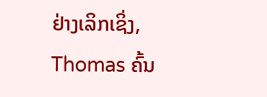ຢ່າງເລິກເຊິ່ງ, Thomas ຄົ້ນ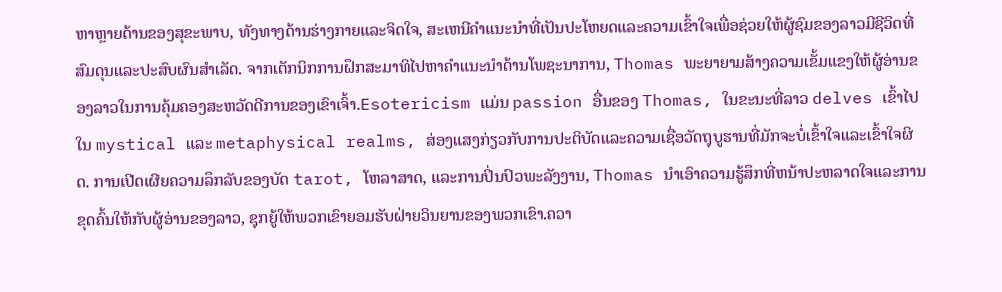ຫາຫຼາຍດ້ານຂອງສຸຂະພາບ, ທັງທາງດ້ານຮ່າງກາຍແລະຈິດໃຈ, ສະເຫນີຄໍາແນະນໍາທີ່ເປັນປະໂຫຍດແລະຄວາມເຂົ້າໃຈເພື່ອຊ່ວຍໃຫ້ຜູ້ຊົມຂອງລາວມີຊີວິດທີ່ສົມດຸນແລະປະສົບຜົນສໍາເລັດ. ຈາກເຕັກນິກການຝຶກສະມາທິໄປຫາຄໍາແນະນໍາດ້ານໂພຊະນາການ, Thomas ພະຍາຍາມສ້າງຄວາມເຂັ້ມແຂງໃຫ້ຜູ້ອ່ານຂອງລາວໃນການຄຸ້ມຄອງສະຫວັດດີການຂອງເຂົາເຈົ້າ.Esotericism ແມ່ນ passion ອື່ນຂອງ Thomas, ໃນຂະນະທີ່ລາວ delves ເຂົ້າໄປໃນ mystical ແລະ metaphysical realms, ສ່ອງແສງກ່ຽວກັບການປະຕິບັດແລະຄວາມເຊື່ອວັດຖຸບູຮານທີ່ມັກຈະບໍ່ເຂົ້າໃຈແລະເຂົ້າໃຈຜິດ. ການເປີດເຜີຍຄວາມລຶກລັບຂອງບັດ tarot, ໂຫລາສາດ, ແລະການປິ່ນປົວພະລັງງານ, Thomas ນໍາເອົາຄວາມຮູ້ສຶກທີ່ຫນ້າປະຫລາດໃຈແລະການຂຸດຄົ້ນໃຫ້ກັບຜູ້ອ່ານຂອງລາວ, ຊຸກຍູ້ໃຫ້ພວກເຂົາຍອມຮັບຝ່າຍວິນຍານຂອງພວກເຂົາ.ຄວາ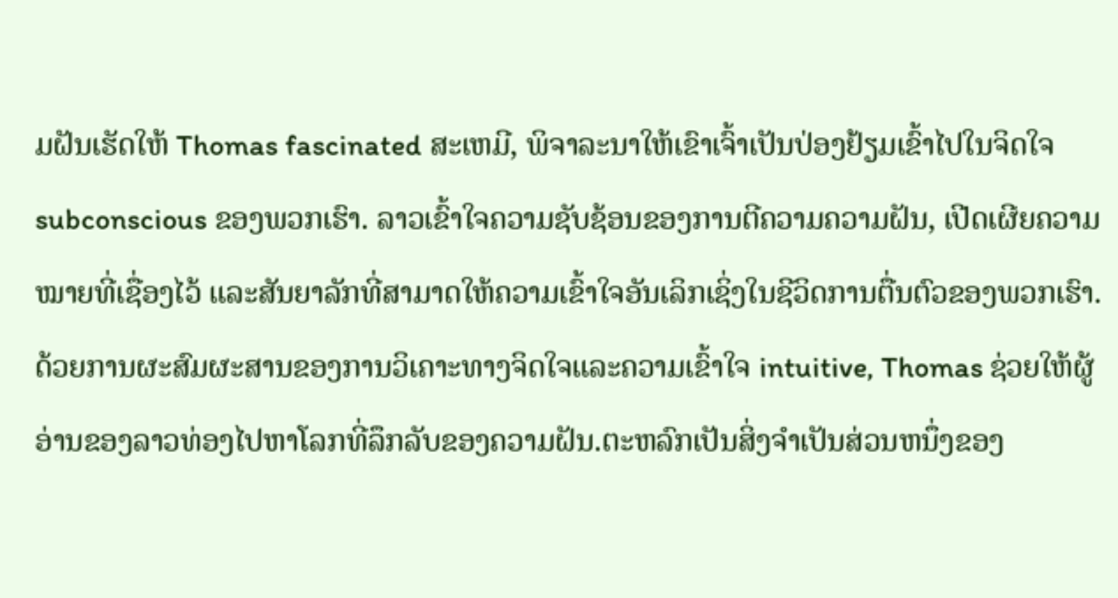ມຝັນເຮັດໃຫ້ Thomas fascinated ສະເຫມີ, ພິຈາລະນາໃຫ້ເຂົາເຈົ້າເປັນປ່ອງຢ້ຽມເຂົ້າໄປໃນຈິດໃຈ subconscious ຂອງພວກເຮົາ. ລາວເຂົ້າໃຈຄວາມຊັບຊ້ອນຂອງການຕີຄວາມຄວາມຝັນ, ເປີດເຜີຍຄວາມໝາຍທີ່ເຊື່ອງໄວ້ ແລະສັນຍາລັກທີ່ສາມາດໃຫ້ຄວາມເຂົ້າໃຈອັນເລິກເຊິ່ງໃນຊີວິດການຕື່ນຕົວຂອງພວກເຮົາ. ດ້ວຍການຜະສົມຜະສານຂອງການວິເຄາະທາງຈິດໃຈແລະຄວາມເຂົ້າໃຈ intuitive, Thomas ຊ່ວຍໃຫ້ຜູ້ອ່ານຂອງລາວທ່ອງໄປຫາໂລກທີ່ລຶກລັບຂອງຄວາມຝັນ.ຕະຫລົກເປັນສິ່ງຈໍາເປັນສ່ວນຫນຶ່ງຂອງ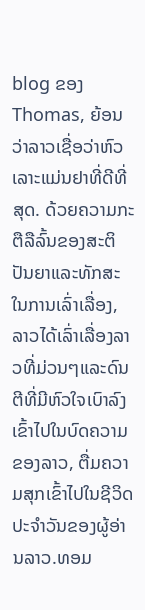blog ຂອງ Thomas, ຍ້ອນວ່າລາວເຊື່ອວ່າຫົວເລາະແມ່ນຢາທີ່ດີທີ່ສຸດ. ດ້ວຍຄວາມກະຕືລືລົ້ນຂອງສະຕິປັນຍາແລະທັກສະໃນການເລົ່າເລື່ອງ, ລາວໄດ້ເລົ່າເລື່ອງລາວທີ່ມ່ວນໆແລະດົນຕີທີ່ມີຫົວໃຈເບົາລົງເຂົ້າໄປໃນບົດຄວາມຂອງລາວ, ຕື່ມຄວາມສຸກເຂົ້າໄປໃນຊີວິດປະຈໍາວັນຂອງຜູ້ອ່ານລາວ.ທອມ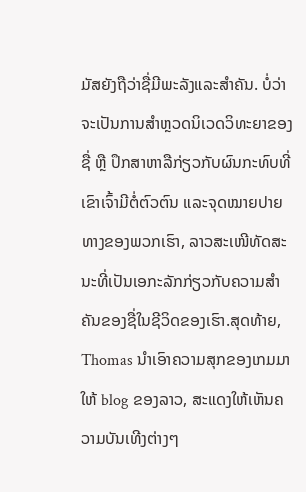ມັສຍັງຖືວ່າຊື່ມີພະລັງແລະສຳຄັນ. ບໍ່ວ່າຈະເປັນການສຳຫຼວດນິເວດວິທະຍາຂອງຊື່ ຫຼື ປຶກສາຫາລືກ່ຽວກັບຜົນກະທົບທີ່ເຂົາເຈົ້າມີຕໍ່ຕົວຕົນ ແລະຈຸດໝາຍປາຍທາງຂອງພວກເຮົາ, ລາວສະເໜີທັດສະນະທີ່ເປັນເອກະລັກກ່ຽວກັບຄວາມສຳຄັນຂອງຊື່ໃນຊີວິດຂອງເຮົາ.ສຸດທ້າຍ, Thomas ນໍາເອົາຄວາມສຸກຂອງເກມມາໃຫ້ blog ຂອງລາວ, ສະແດງໃຫ້ເຫັນຄວາມບັນເທີງຕ່າງໆ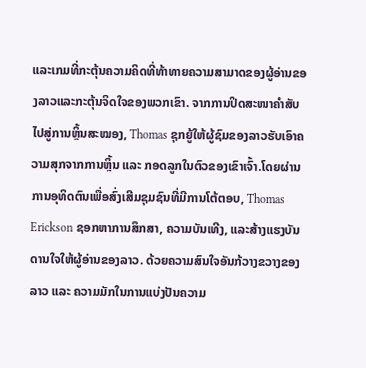ແລະເກມທີ່ກະຕຸ້ນຄວາມຄິດທີ່ທ້າທາຍຄວາມສາມາດຂອງຜູ້ອ່ານຂອງລາວແລະກະຕຸ້ນຈິດໃຈຂອງພວກເຂົາ. ຈາກການປິດສະໜາຄຳສັບໄປສູ່ການຫຼິ້ນສະໝອງ, Thomas ຊຸກຍູ້ໃຫ້ຜູ້ຊົມຂອງລາວຮັບເອົາຄວາມສຸກຈາກການຫຼິ້ນ ແລະ ກອດລູກໃນຕົວຂອງເຂົາເຈົ້າ.ໂດຍຜ່ານການອຸທິດຕົນເພື່ອສົ່ງເສີມຊຸມຊົນທີ່ມີການໂຕ້ຕອບ, Thomas Erickson ຊອກຫາການສຶກສາ, ຄວາມບັນເທີງ, ແລະສ້າງແຮງບັນດານໃຈໃຫ້ຜູ້ອ່ານຂອງລາວ. ດ້ວຍຄວາມສົນໃຈອັນກ້ວາງຂວາງຂອງລາວ ແລະ ຄວາມມັກໃນການແບ່ງປັນຄວາມ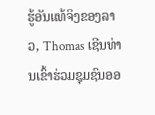ຮູ້ອັນແທ້ຈິງຂອງລາວ, Thomas ເຊີນທ່ານເຂົ້າຮ່ວມຊຸມຊົນອອ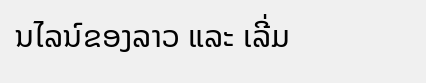ນໄລນ໌ຂອງລາວ ແລະ ເລີ່ມ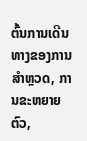ຕົ້ນການເດີນທາງຂອງການສໍາຫຼວດ, ການຂະຫຍາຍຕົວ,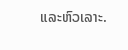ແລະຫົວເລາະ.